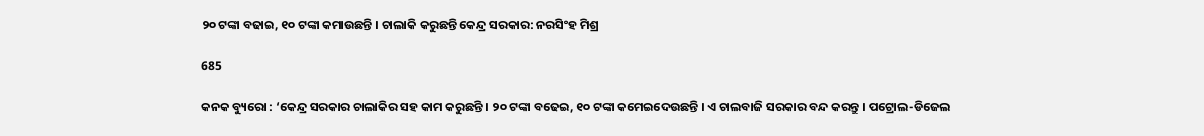୨୦ ଟଙ୍କା ବଢାଇ, ୧୦ ଟଙ୍କା କମାଉଛନ୍ତି । ଚାଲାକି କରୁଛନ୍ତି କେନ୍ଦ୍ର ସରକାର: ନରସିଂହ ମିଶ୍ର

685

କନକ ବ୍ୟୁରୋ : ‘କେନ୍ଦ୍ର ସରକାର ଚାଲାକିର ସହ କାମ କରୁଛନ୍ତି । ୨୦ ଟଙ୍କା ବଢେଇ, ୧୦ ଟଙ୍କା କମେଇଦେଉଛନ୍ତି । ଏ ଚାଲବାଜି ସରକାର ବନ୍ଦ କରନ୍ତୁ । ପଟ୍ରୋଲ-ଡିଜେଲ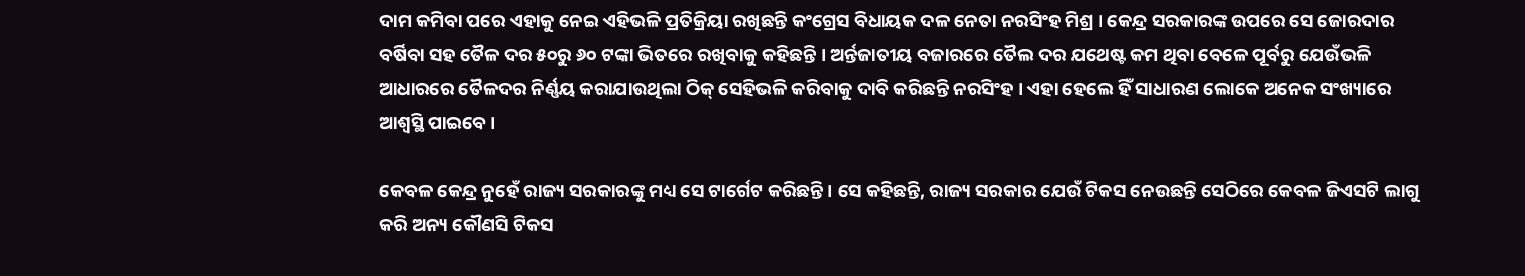ଦାମ କମିବା ପରେ ଏହାକୁ ନେଇ ଏହିଭଳି ପ୍ରତିକ୍ରିୟା ରଖିଛନ୍ତି କଂଗ୍ରେସ ବିଧାୟକ ଦଳ ନେତା ନରସିଂହ ମିଶ୍ର । କେନ୍ଦ୍ର ସରକାରଙ୍କ ଉପରେ ସେ ଜୋରଦାର ବର୍ଷିବା ସହ ତୈଳ ଦର ୫୦ରୁ ୬୦ ଟଙ୍କା ଭିତରେ ରଖିବାକୁ କହିଛନ୍ତି । ଅର୍ନ୍ତଜାତୀୟ ବଜାରରେ ତୈଲ ଦର ଯଥେଷ୍ଟ କମ ଥିବା ବେଳେ ପୂର୍ବରୁ ଯେଉଁଭଳି ଆଧାରରେ ତୈଳଦର ନିର୍ଣ୍ଣୟ କରାଯାଉଥିଲା ଠିକ୍ ସେହିଭଳି କରିବାକୁ ଦାବି କରିଛନ୍ତି ନରସିଂହ । ଏହା ହେଲେ ହିଁ ସାଧାରଣ ଲୋକେ ଅନେକ ସଂଖ୍ୟାରେ ଆଶ୍ୱସ୍ଥି ପାଇବେ ।

କେବଳ କେନ୍ଦ୍ର ନୁହେଁ ରାଜ୍ୟ ସରକାରଙ୍କୁ ମଧ୍ୟ ସେ ଟାର୍ଗେଟ କରିଛନ୍ତି । ସେ କହିଛନ୍ତି, ରାଜ୍ୟ ସରକାର ଯେଉଁ ଟିକସ ନେଉଛନ୍ତି ସେଠିରେ କେବଳ ଜିଏସଟି ଲାଗୁ କରି ଅନ୍ୟ କୌଣସି ଟିକସ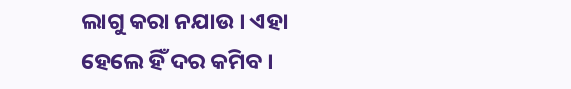ଲାଗୁ କରା ନଯାଉ । ଏହା ହେଲେ ହିଁ ଦର କମିବ ।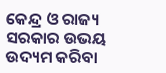କେନ୍ଦ୍ର ଓ ରାଜ୍ୟ ସରକାର ଉଭୟ ଉଦ୍ୟମ କରିବା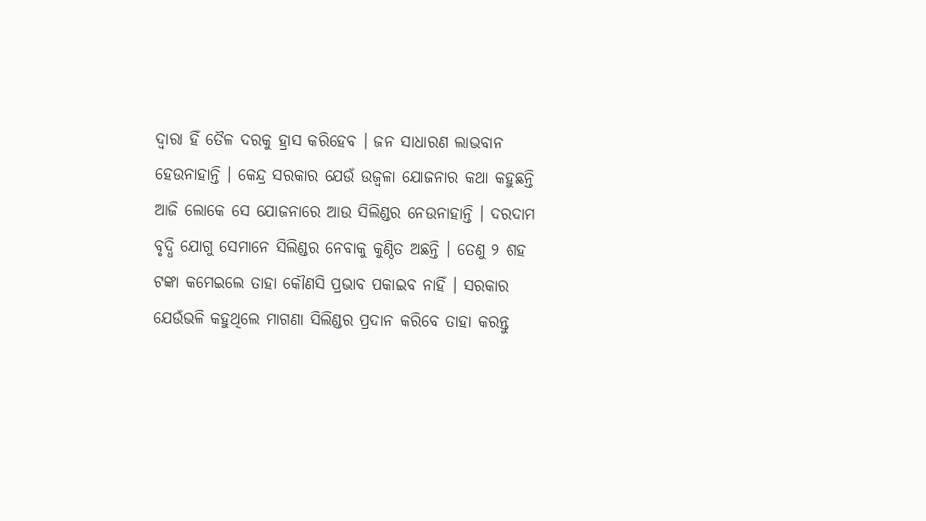ଦ୍ୱାରା ହିଁ ତୈଳ ଦରକୁ ହ୍ରାସ କରିହେବ । ଜନ ସାଧାରଣ ଲାଭବାନ ହେଉନାହାନ୍ତି । କେନ୍ଦ୍ର ସରକାର ଯେଉଁ ଉଜ୍ୱଳା ଯୋଜନାର କଥା କହୁଛନ୍ତି ଆଜି ଲୋକେ ସେ ଯୋଜନାରେ ଆଉ ସିଲିଣ୍ଡର ନେଉନାହାନ୍ତି । ଦରଦାମ ବୃଦ୍ଧି ଯୋଗୁ ସେମାନେ ସିଲିଣ୍ଡର ନେବାକୁ କୁଣ୍ଠିତ ଅଛନ୍ତି । ତେଣୁ ୨ ଶହ ଟଙ୍କା କମେଇଲେ ତାହା କୌଣସି ପ୍ରଭାବ ପକାଇବ ନାହିଁ । ସରକାର ଯେଉଁଭଳି କହୁଥିଲେ ମାଗଣା ସିଲିଣ୍ଡର ପ୍ରଦାନ କରିବେ ତାହା କରନ୍ତୁ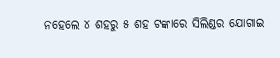ନହେଲେ ୪ ଶହରୁ ୫ ଶହ ଟଙ୍କାରେ ସିଲିଣ୍ଡର ଯୋଗାଇ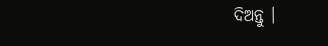ଦିଅନ୍ତୁ ।